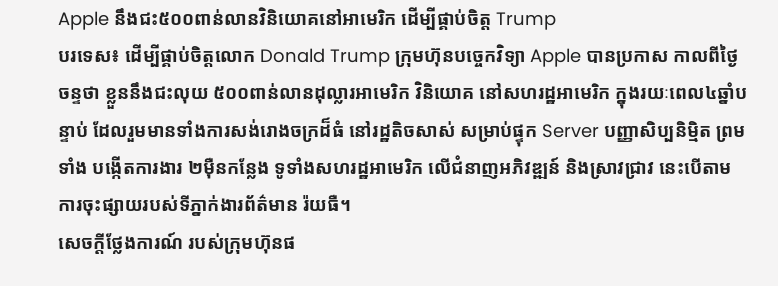Apple នឹងជះ៥០០ពាន់លានវិនិយោគនៅអាមេរិក ដើម្បីផ្គាប់ចិត្ត Trump
បរទេស៖ ដើម្បីផ្គាប់ចិត្តលោក Donald Trump ក្រុមហ៊ុនបច្ចេកវិទ្យា Apple បានប្រកាស កាលពីថ្ងៃចន្ទថា ខ្លួននឹងជះលុយ ៥០០ពាន់លានដុល្លារអាមេរិក វិនិយោគ នៅសហរដ្ឋអាមេរិក ក្នុងរយៈពេល៤ឆ្នាំបន្ទាប់ ដែលរួមមានទាំងការសង់រោងចក្រដ៏ធំ នៅរដ្ឋតិចសាស់ សម្រាប់ផ្ទុក Server បញ្ញាសិប្បនិម្មិត ព្រមទាំង បង្កើតការងារ ២ម៉ឺនកន្លែង ទូទាំងសហរដ្ឋអាមេរិក លើជំនាញអភិវឌ្ឍន៍ និងស្រាវជ្រាវ នេះបើតាមការចុះផ្សាយរបស់ទីភ្នាក់ងារព័ត៌មាន រ៉យធឺ។
សេចក្តីថ្លែងការណ៍ របស់ក្រុមហ៊ុនផ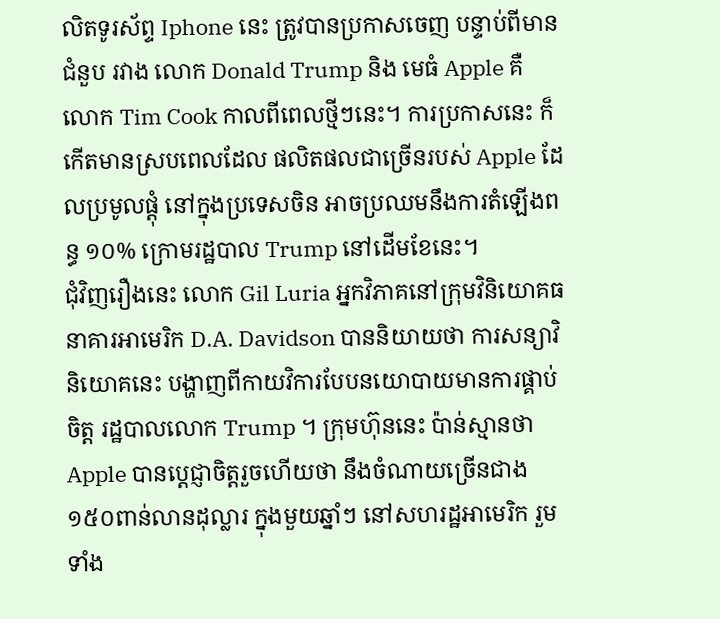លិតទូរស័ព្ទ Iphone នេះ ត្រូវបានប្រកាសចេញ បន្ទាប់ពីមានជំនួប រវាង លោក Donald Trump និង មេធំ Apple គឺ លោក Tim Cook កាលពីពេលថ្មីៗនេះ។ ការប្រកាសនេះ ក៏កើតមានស្របពេលដែល ផលិតផលជាច្រើនរបស់ Apple ដែលប្រមូលផ្តុំ នៅក្នុងប្រទេសចិន អាចប្រឈមនឹងការតំឡើងពន្ធ ១០% ក្រោមរដ្ឋបាល Trump នៅដើមខែនេះ។
ជុំវិញរឿងនេះ លោក Gil Luria អ្នកវិភាគនៅក្រុមវិនិយោគធនាគារអាមេរិក D.A. Davidson បាននិយាយថា ការសន្យាវិនិយោគនេះ បង្ហាញពីកាយវិការបែបនយោបាយមានការផ្គាប់ចិត្ត រដ្ឋបាលលោក Trump ។ ក្រុមហ៊ុននេះ ប៉ាន់ស្មានថា Apple បានប្តេជ្ញាចិត្តរួចហើយថា នឹងចំណាយច្រើនជាង ១៥០ពាន់លានដុល្លារ ក្នុងមួយឆ្នាំៗ នៅសហរដ្ឋអាមេរិក រួមទាំង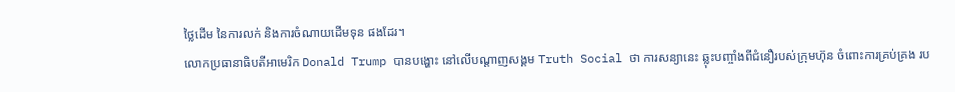ថ្លៃដើម នៃការលក់ និងការចំណាយដើមទុន ផងដែរ។
លោកប្រធានាធិបតីអាមេរិក Donald Trump បានបង្ហោះ នៅលើបណ្តាញសង្គម Truth Social ថា ការសន្យានេះ ឆ្លុះបញ្ចាំងពីជំនឿរបស់ក្រុមហ៊ុន ចំពោះការគ្រប់គ្រង រប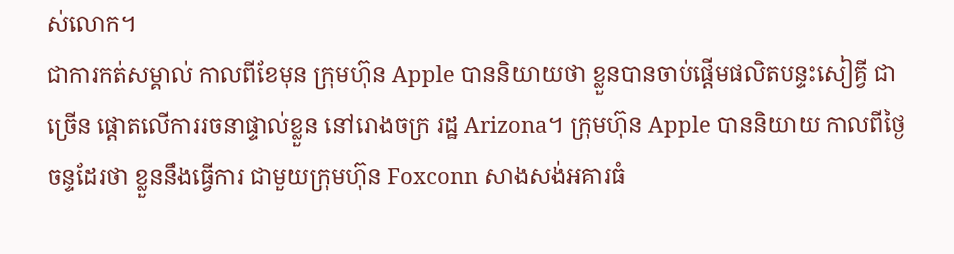ស់លោក។
ជាការកត់សម្គាល់ កាលពីខែមុន ក្រុមហ៊ុន Apple បាននិយាយថា ខ្លួនបានចាប់ផ្តើមផលិតបន្ទះសៀគ្វី ជាច្រើន ផ្តោតលើការរចនាផ្ទាល់ខ្លួន នៅរោងចក្រ រដ្ឋ Arizona។ ក្រុមហ៊ុន Apple បាននិយាយ កាលពីថ្ងៃចន្ទដែរថា ខ្លួននឹងធ្វើការ ជាមួយក្រុមហ៊ុន Foxconn សាងសង់អគារធំ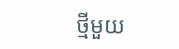ថ្មីមួយ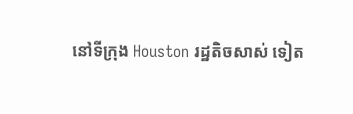នៅទីក្រុង Houston រដ្ឋតិចសាស់ ទៀត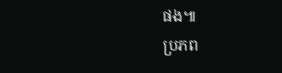ផង៕
ប្រភព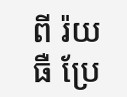ពី រ៉យធឺ ប្រែ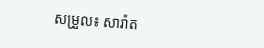សម្រួល៖ សារ៉ាត